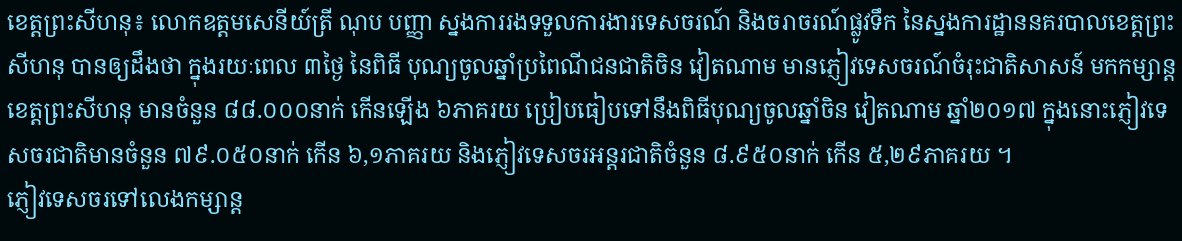ខេត្តព្រះសីហនុ៖ លោកឧត្តមសេនីយ៍ត្រី ណុប បញ្ញា ស្នងការរងទទួលការងារទេសចរណ៍ និងចរាចរណ៍ផ្លូវទឹក នៃស្នងការដ្ឋាននគរបាលខេត្តព្រះសីហនុ បានឲ្យដឹងថា ក្នុងរយៈពេល ៣ថ្ងៃ នៃពិធី បុណ្យចូលឆ្នាំប្រពៃណីជនជាតិចិន វៀតណាម មានភ្ញៀវទេសចរណ៍ចំរុះជាតិសាសន៍ មកកម្សាន្តខេត្តព្រះសីហនុ មានចំនួន ៨៨.០០០នាក់ កេីនឡើង ៦ភាគរយ ប្រៀបធៀបទៅនឹងពិធីបុណ្យចូលឆ្នាំចិន វៀតណាម ឆ្នាំ២០១៧ ក្នុងនោះភ្ញៀវទេសចរជាតិមានចំនួន ៧៩.០៥០នាក់ កើន ៦,១ភាគរយ និងភ្ញៀវទេសចរអន្តរជាតិចំនួន ៨.៩៥០នាក់ កើន ៥,២៩ភាគរយ ។
ភ្ញៀវទេសចរទៅលេងកម្សាន្ត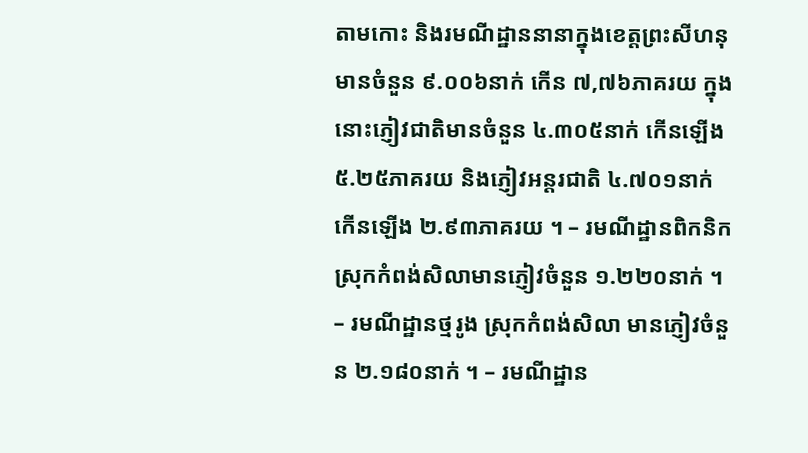តាមកោះ និងរមណីដ្ឋាននានាក្នុងខេត្តព្រះសីហនុ មានចំនួន ៩.០០៦នាក់ កើន ៧,៧៦ភាគរយ ក្នុងនោះភ្ញៀវជាតិមានចំនួន ៤.៣០៥នាក់ កើនឡើង ៥.២៥ភាគរយ និងភ្ញៀវអន្តរជាតិ ៤.៧០១នាក់ កើនឡើង ២.៩៣ភាគរយ ។ – រមណីដ្ឋានពិកនិក ស្រុកកំពង់សិលាមានភ្ញៀវចំនួន ១.២២០នាក់ ។ – រមណីដ្ឋានថ្មរូង ស្រុកកំពង់សិលា មានភ្ញៀវចំនួន ២.១៨០នាក់ ។ – រមណីដ្ឋាន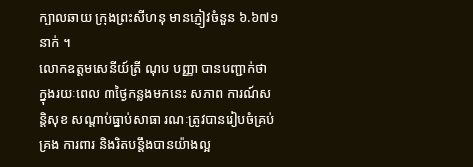ក្បាលឆាយ ក្រុងព្រះសីហនុ មានភ្ញៀវចំនួន ៦.៦៧១នាក់ ។
លោកឧត្តមសេនីយ៍ត្រី ណុប បញ្ញា បានបញ្ជាក់ថា ក្នុងរយៈពេល ៣ថ្ងៃកន្លងមកនេះ សភាព ការណ៍សន្តិសុខ សណ្តាប់ធ្នាប់សាធា រណៈត្រូវបានរៀបចំគ្រប់គ្រង ការពារ និងរិតបន្តឹងបានយ៉ាងល្អ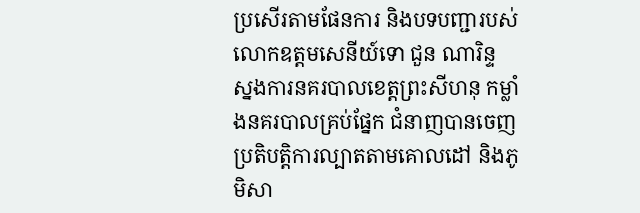ប្រសើរតាមផែនការ និងបទបញ្ជារបស់លោកឧត្តមសេនីយ៍ទោ ជួន ណារិន្ទ ស្នងការនគរបាលខេត្តព្រះសីហនុ កម្លាំងនគរបាលគ្រប់ផ្នែក ជំនាញបានចេញប្រតិបត្តិការល្បាតតាមគោលដៅ និងភូមិសា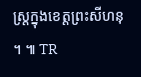ស្ត្រក្នុងខេត្តព្រះសីហនុ ។ ៕ TR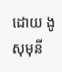ដោយ ងូ សុមុនី